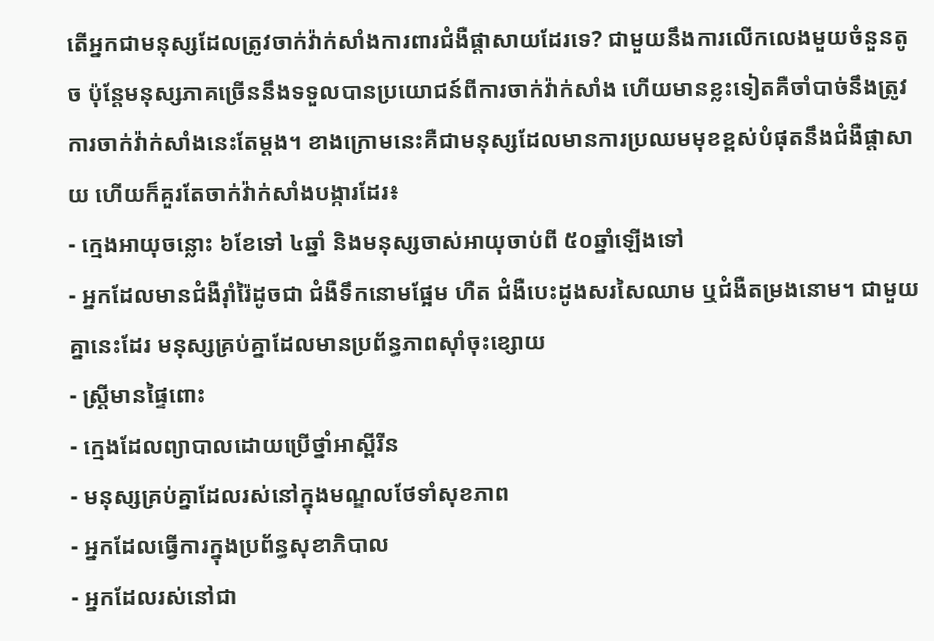តើអ្នកជាមនុស្សដែលត្រូវចាក់វ៉ាក់សាំងការពារជំងឺផ្តាសាយដែរទេ? ជាមួយនឹងការលើកលេងមួយចំនួនតូច ប៉ុន្តែមនុស្សភាគច្រើននឹងទទួលបានប្រយោជន៍ពីការចាក់វ៉ាក់សាំង ហើយមានខ្លះទៀតគឺចាំបាច់នឹងត្រូវការចាក់វ៉ាក់សាំងនេះតែម្តង។ ខាងក្រោមនេះគឺជាមនុស្សដែលមានការប្រឈមមុខខ្ពស់បំផុតនឹងជំងឺផ្តាសាយ ហើយក៏គួរតែចាក់វ៉ាក់សាំងបង្ការដែរ៖
- ក្មេងអាយុចន្លោះ ៦ខែទៅ ៤ឆ្នាំ និងមនុស្សចាស់អាយុចាប់ពី ៥០ឆ្នាំឡើងទៅ
- អ្នកដែលមានជំងឺរ៉ាំរ៉ៃដូចជា ជំងឺទឹកនោមផ្អែម ហឺត ជំងឺបេះដូងសរសៃឈាម ឬជំងឺតម្រងនោម។ ជាមួយគ្នានេះដែរ មនុស្សគ្រប់គ្នាដែលមានប្រព័ន្ធភាពស៊ាំចុះខ្សោយ
- ស្រ្តីមានផ្ទៃពោះ
- ក្មេងដែលព្យាបាលដោយប្រើថ្នាំអាស្ពីរីន
- មនុស្សគ្រប់គ្នាដែលរស់នៅក្នុងមណ្ឌលថែទាំសុខភាព
- អ្នកដែលធ្វើការក្នុងប្រព័ន្ធសុខាភិបាល
- អ្នកដែលរស់នៅជា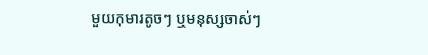មួយកុមារតូចៗ ឬមនុស្សចាស់ៗ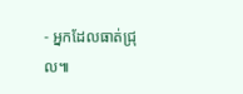- អ្នកដែលធាត់ជ្រុល៕